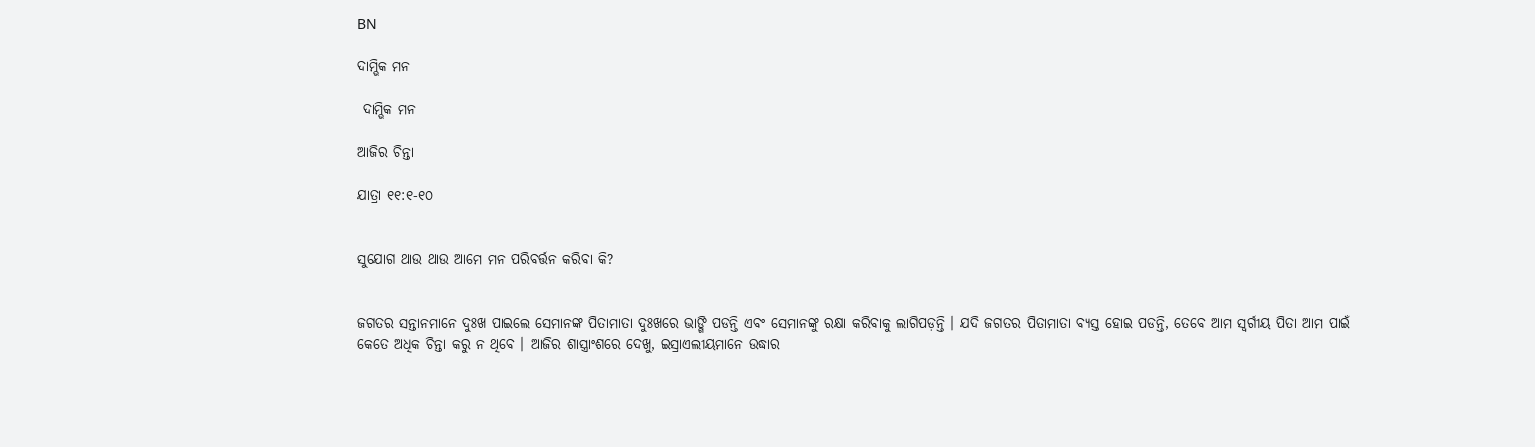BN

ଦାମ୍ଭିକ ମନ

 ଦାମ୍ଭିକ ମନ

ଆଜିର ଚିନ୍ତା

ଯାତ୍ରା ୧୧:୧-୧୦


ସୁଯୋଗ ଥାଉ ଥାଉ ଆମେ ମନ ପରିବର୍ତ୍ତନ କରିବା କି?


ଜଗତର ସନ୍ତାନମାନେ ଦୁଃଖ ପାଇଲେ ସେମାନଙ୍କ ପିତାମାତା ଦୁଃଖରେ ଭାଙ୍ଗି ପଡନ୍ତି ଏବଂ ସେମାନଙ୍କୁ ରକ୍ଷା କରିବାକୁ ଲାଗିପଡ଼ନ୍ତି । ଯଦି ଜଗତର ପିତାମାତା ବ୍ୟସ୍ତ ହୋଇ ପଡନ୍ତି, ତେବେ ଆମ ସ୍ୱର୍ଗୀୟ ପିତା ଆମ ପାଇଁ କେତେ ଅଧିକ ଚିନ୍ତା କରୁ ନ ଥିବେ । ଆଜିର ଶାସ୍ତ୍ରାଂଶରେ ଦେଖୁ, ଇସ୍ରାଏଲୀୟମାନେ ଉଦ୍ଧାର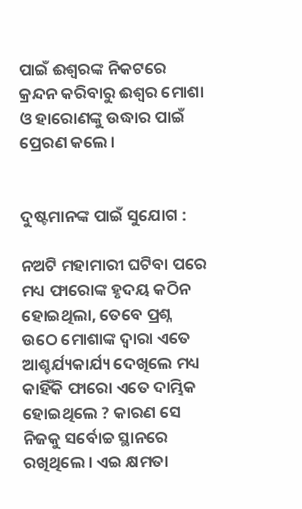ପାଇଁ ଈଶ୍ୱରଙ୍କ ନିକଟରେ କ୍ରନ୍ଦନ କରିବାରୁ ଈଶ୍ଵର ମୋଶା ଓ ହାରୋଣଙ୍କୁ ଉଦ୍ଧାର ପାଇଁ ପ୍ରେରଣ କଲେ ।


ଦୁଷ୍ଟମାନଙ୍କ ପାଇଁ ସୁଯୋଗ :

ନଅଟି ମହାମାରୀ ଘଟିବା ପରେ ମଧ୍ୟ ଫାରୋଙ୍କ ହୃଦୟ କଠିନ ହୋଇଥିଲା, ତେବେ ପ୍ରଶ୍ନ ଉଠେ ମୋଶାଙ୍କ ଦ୍ଵାରା ଏତେ ଆଶ୍ଚର୍ଯ୍ୟକାର୍ଯ୍ୟ ଦେଖିଲେ ମଧ୍ୟ କାହିଁକି ଫାରୋ ଏତେ ଦାମ୍ଭିକ ହୋଇଥିଲେ ? କାରଣ ସେ ନିଜକୁ ସର୍ବୋଚ୍ଚ ସ୍ଥାନରେ ରଖିଥିଲେ । ଏଇ କ୍ଷମତା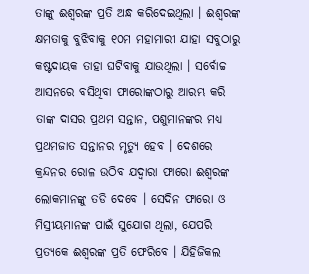ତାଙ୍କୁ ଈଶ୍ୱରଙ୍କ ପ୍ରତି ଅନ୍ଧ କରିଦେଇଥିଲା । ଈଶ୍ୱରଙ୍କ କ୍ଷମତାକୁ ବୁଝିବାକୁ ୧୦ମ ମହାମାରୀ ଯାହା ସବୁଠାରୁ କଷ୍ଟଦାୟକ ତାହା ଘଟିବାକୁ ଯାଉଥିଲା । ସର୍ବୋଚ୍ଚ ଆସନରେ ବସିଥିବା ଫାରୋଙ୍କଠାରୁ ଆରମ୍ଭ କରି ତାଙ୍କ ଦାସର ପ୍ରଥମ ସନ୍ତାନ, ପଶୁମାନଙ୍କର ମଧ୍ୟ ପ୍ରଥମଜାତ ସନ୍ତାନର ମୃତ୍ୟୁ ହେବ । ଦେଶରେ କ୍ରନ୍ଦନର ରୋଳ ଉଠିବ ଯଦ୍ଵାରା ଫାରୋ ଈଶ୍ୱରଙ୍କ ଲୋକମାନଙ୍କୁ ତଡି ଦେବେ । ସେଦିନ ଫାରୋ ଓ ମିସ୍ରୀୟମାନଙ୍କ ପାଇଁ ସୁଯୋଗ ଥିଲା, ଯେପରି ପ୍ରତ୍ୟକେ ଈଶ୍ୱରଙ୍କ ପ୍ରତି ଫେରିବେ । ଯିହିଜିକଲ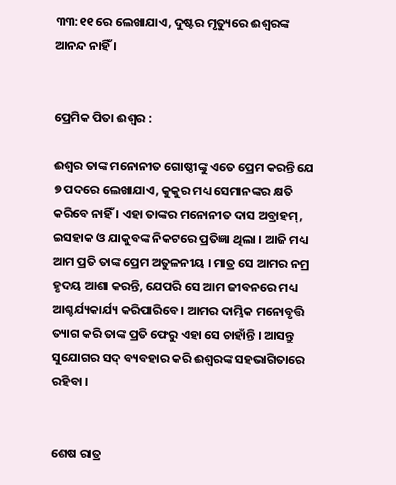୩୩:୧୧ ରେ ଲେଖାଯାଏ, ଦୁଷ୍ଟର ମୃତ୍ୟୁରେ ଈଶ୍ୱରଙ୍କ ଆନନ୍ଦ ନାହିଁ ।


ପ୍ରେମିକ ପିତା ଈଶ୍ଵର :

ଈଶ୍ଵର ତାଙ୍କ ମନୋନୀତ ଗୋଷ୍ଠୀଙ୍କୁ ଏତେ ପ୍ରେମ କରନ୍ତି ଯେ ୭ ପଦରେ ଲେଖାଯାଏ, କୁକୁର ମଧ୍ୟ ସେମାନଙ୍କର କ୍ଷତି କରିବେ ନାହିଁ । ଏହା ତାଙ୍କର ମନୋନୀତ ଦାସ ଅବ୍ରାହମ୍, ଇସହାକ ଓ ଯାକୁବଙ୍କ ନିକଟରେ ପ୍ରତିଜ୍ଞା ଥିଲା । ଆଜି ମଧ୍ୟ ଆମ ପ୍ରତି ତାଙ୍କ ପ୍ରେମ ଅତୁଳନୀୟ । ମାତ୍ର ସେ ଆମର ନମ୍ର  ହୃଦୟ ଆଶା କରନ୍ତି, ଯେପରି ସେ ଆମ ଜୀବନରେ ମଧ୍ୟ ଆଶ୍ଚର୍ଯ୍ୟକାର୍ଯ୍ୟ କରିପାରିବେ । ଆମର ଦାମ୍ଭିକ ମନୋବୃତ୍ତି ତ୍ୟାଗ କରି ତାଙ୍କ ପ୍ରତି ଫେରୁ ଏହା ସେ ଚାହାଁନ୍ତି । ଆସନ୍ତୁ ସୁଯୋଗର ସଦ୍ ବ୍ୟବହାର କରି ଈଶ୍ୱରଙ୍କ ସହଭାଗିତାରେ ରହିବା ।


ଶେଷ ରାତ୍ର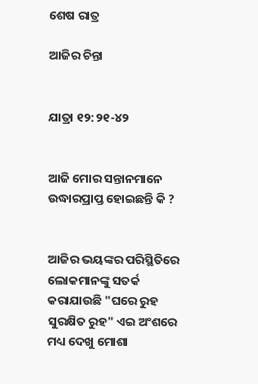ଶେଷ ରାତ୍ର

ଆଜିର ଚିନ୍ତା


ଯାତ୍ରା ୧୨:୨୧-୪୨


ଆଜି ମୋର ସନ୍ତାନମାନେ ଉଦ୍ଧାରପ୍ରାପ୍ତ ହୋଇଛନ୍ତି କି ?


ଆଜିର ଭୟଙ୍କର ପରିସ୍ଥିତିରେ ଲୋକମାନଙ୍କୁ ସତର୍କ କରାଯାଉଛି "ଘରେ ରୁହ ସୁରକ୍ଷିତ ରୁହ" ଏଇ ଅଂଶରେ ମଧ୍ୟ ଦେଖୁ ମୋଶା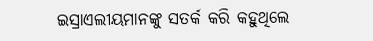ଇସ୍ରାଏଲୀୟମାନଙ୍କୁ ସତର୍କ କରି କହୁଥିଲେ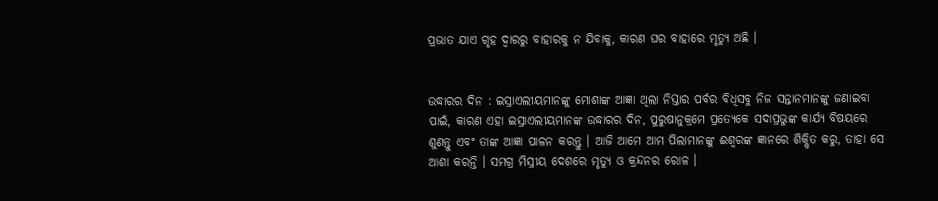ପ୍ରଭାତ ଯାଏ ଗୃହ ଦ୍ଵାରରୁ ବାହାରକୁ ନ ଯିବାକୁ, କାରଣ ଘର ବାହାରେ ମୃତ୍ୟୁ ଅଛି ।


ଉଦ୍ଧାରର ଦିନ : ଇସ୍ରାଏଲୀୟମାନଙ୍କୁ ମୋଶାଙ୍କ ଆଜ୍ଞା ଥିଲା ନିସ୍ତାର ପର୍ବର ବିଧିସବୁ ନିଜ ସନ୍ତାନମାନଙ୍କୁ ଜଣାଇବା ପାଇଁ, କାରଣ ଏହା ଇସ୍ରାଏଲୀୟମାନଙ୍କ ଉଦ୍ଧାରର ଦିନ, ପୁରୁଷାନୁକ୍ରମେ ପ୍ରତ୍ୟେକେ ସଦାପ୍ରଭୁଙ୍କ କାର୍ଯ୍ୟ ବିଷୟରେ ଶୁଣନ୍ତୁ ଏବଂ ତାଙ୍କ ଆଜ୍ଞା ପାଳନ କରନ୍ତୁ । ଆଜି ଆମେ ଆମ ପିଲାମାନଙ୍କୁ ଈଶ୍ୱରଙ୍କ ଜ୍ଞାନରେ ଶିକ୍ଷିତ କରୁ, ତାହା ସେ ଆଶା କରନ୍ତି । ସମଗ୍ର ମିସ୍ରୀୟ ଦେଶରେ ମୃତ୍ୟୁ ଓ କ୍ରନ୍ଦନର ରୋଳ ।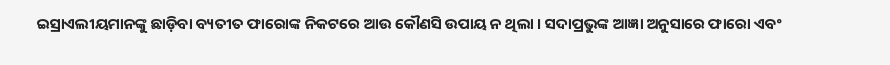ଇସ୍ରାଏଲୀୟମାନଙ୍କୁ ଛାଡ଼ିବା ବ୍ୟତୀତ ଫାରୋଙ୍କ ନିକଟରେ ଆଉ କୌଣସି ଉପାୟ ନ ଥିଲା । ସଦାପ୍ରଭୁଙ୍କ ଆଜ୍ଞା ଅନୁସାରେ ଫାରୋ ଏବଂ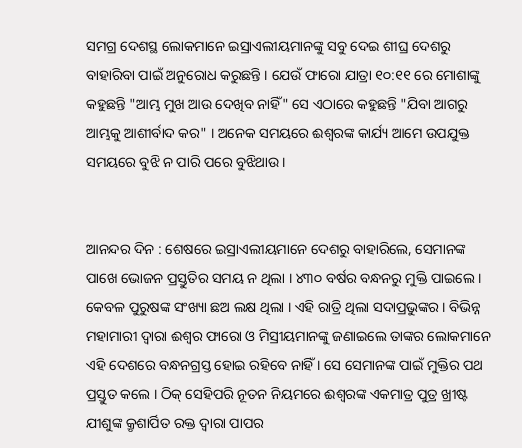ସମଗ୍ର ଦେଶସ୍ଥ ଲୋକମାନେ ଇସ୍ରାଏଲୀୟମାନଙ୍କୁ ସବୁ ଦେଇ ଶୀଘ୍ର ଦେଶରୁ ବାହାରିବା ପାଇଁ ଅନୁରୋଧ କରୁଛନ୍ତି । ଯେଉଁ ଫାରୋ ଯାତ୍ରା ୧୦:୧୧ ରେ ମୋଶାଙ୍କୁ କହୁଛନ୍ତି "ଆମ୍ଭ ମୁଖ ଆଉ ଦେଖିବ ନାହିଁ" ସେ ଏଠାରେ କହୁଛନ୍ତି "ଯିବା ଆଗରୁ ଆମ୍ଭକୁ ଆଶୀର୍ବାଦ କର" । ଅନେକ ସମୟରେ ଈଶ୍ଵରଙ୍କ କାର୍ଯ୍ୟ ଆମେ ଉପଯୁକ୍ତ ସମୟରେ ବୁଝି ନ ପାରି ପରେ ବୁଝିଥାଉ ।


ଆନନ୍ଦର ଦିନ : ଶେଷରେ ଇସ୍ରାଏଲୀୟମାନେ ଦେଶରୁ ବାହାରିଲେ, ସେମାନଙ୍କ ପାଖେ ଭୋଜନ ପ୍ରସ୍ତୁତିର ସମୟ ନ ଥିଲା । ୪୩୦ ବର୍ଷର ବନ୍ଧନରୁ ମୁକ୍ତି ପାଇଲେ । କେବଳ ପୁରୁଷଙ୍କ ସଂଖ୍ୟା ଛଅ ଲକ୍ଷ ଥିଲା । ଏହି ରାତ୍ରି ଥିଲା ସଦାପ୍ରଭୁଙ୍କର । ବିଭିନ୍ନ ମହାମାରୀ ଦ୍ଵାରା ଈଶ୍ଵର ଫାରୋ ଓ ମିସ୍ରୀୟମାନଙ୍କୁ ଜଣାଇଲେ ତାଙ୍କର ଲୋକମାନେ ଏହି ଦେଶରେ ବନ୍ଧନଗ୍ରସ୍ତ ହୋଇ ରହିବେ ନାହିଁ । ସେ ସେମାନଙ୍କ ପାଇଁ ମୁକ୍ତିର ପଥ ପ୍ରସ୍ତୁତ କଲେ । ଠିକ୍ ସେହିପରି ନୂତନ ନିୟମରେ ଈଶ୍ୱରଙ୍କ ଏକମାତ୍ର ପୁତ୍ର ଖ୍ରୀଷ୍ଟ ଯୀଶୁଙ୍କ କ୍ରୃଶାର୍ପିତ ରକ୍ତ ଦ୍ଵାରା ପାପର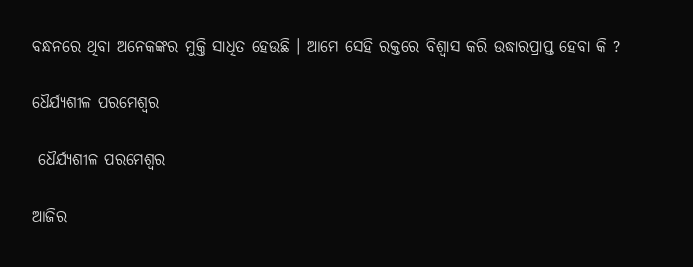ବନ୍ଧନରେ ଥିବା ଅନେକଙ୍କର ମୁକ୍ତି ସାଧିତ ହେଉଛି । ଆମେ ସେହି ରକ୍ତରେ ବିଶ୍ବାସ କରି ଉଦ୍ଧାରପ୍ରାପ୍ତ ହେବା କି ?

ଧୈର୍ଯ୍ୟଶୀଳ ପରମେଶ୍ୱର

 ଧୈର୍ଯ୍ୟଶୀଳ ପରମେଶ୍ୱର

ଆଜିର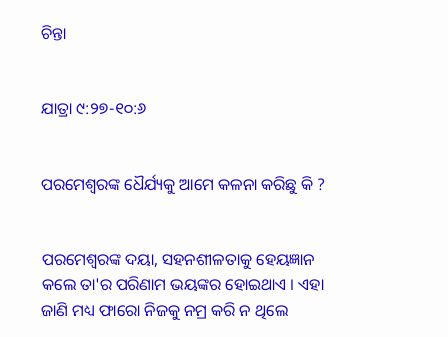ଚିନ୍ତା


ଯାତ୍ରା ୯:୨୭-୧୦:୬


ପରମେଶ୍ୱରଙ୍କ ଧୈର୍ଯ୍ୟକୁ ଆମେ କଳନା କରିଛୁ କି ?


ପରମେଶ୍ୱରଙ୍କ ଦୟା, ସହନଶୀଳତାକୁ ହେୟଜ୍ଞାନ କଲେ ତା'ର ପରିଣାମ ଭୟଙ୍କର ହୋଇଥାଏ । ଏହା ଜାଣି ମଧ୍ୟ ଫାରୋ ନିଜକୁ ନମ୍ର କରି ନ ଥିଲେ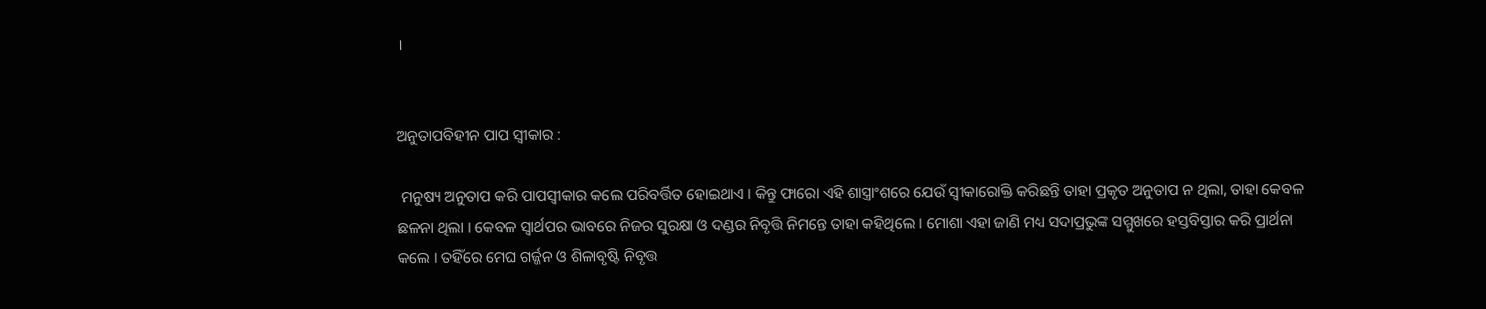।


ଅନୁତାପବିହୀନ ପାପ ସ୍ଵୀକାର :

 ମନୁଷ୍ୟ ଅନୁତାପ କରି ପାପସ୍ଵୀକାର କଲେ ପରିବର୍ତ୍ତିତ ହୋଇଥାଏ । କିନ୍ତୁ ଫାରୋ ଏହି‌‌ ଶାସ୍ତ୍ରାଂଶରେ ଯେଉଁ ସ୍ୱୀକାରୋକ୍ତି କରିଛନ୍ତି ତାହା ପ୍ରକୃତ ଅନୁତାପ ନ ଥିଲା, ତାହା କେବଳ ଛଳନା ଥିଲା । କେବଳ ସ୍ୱାର୍ଥପର ଭାବରେ ନିଜର ସୁରକ୍ଷା ଓ ଦଣ୍ଡର ନିବୃତ୍ତି ନିମନ୍ତେ ତାହା କହିଥିଲେ । ମୋଶା ଏହା ଜାଣି ମଧ୍ୟ ସଦାପ୍ରଭୁଙ୍କ ସମ୍ମୁଖରେ ହସ୍ତବିସ୍ତାର କରି ପ୍ରାର୍ଥନା କଲେ । ତହିଁରେ ମେଘ ଗର୍ଜ୍ଜନ ଓ ଶିଳାବୃଷ୍ଟି ନିବୃତ୍ତ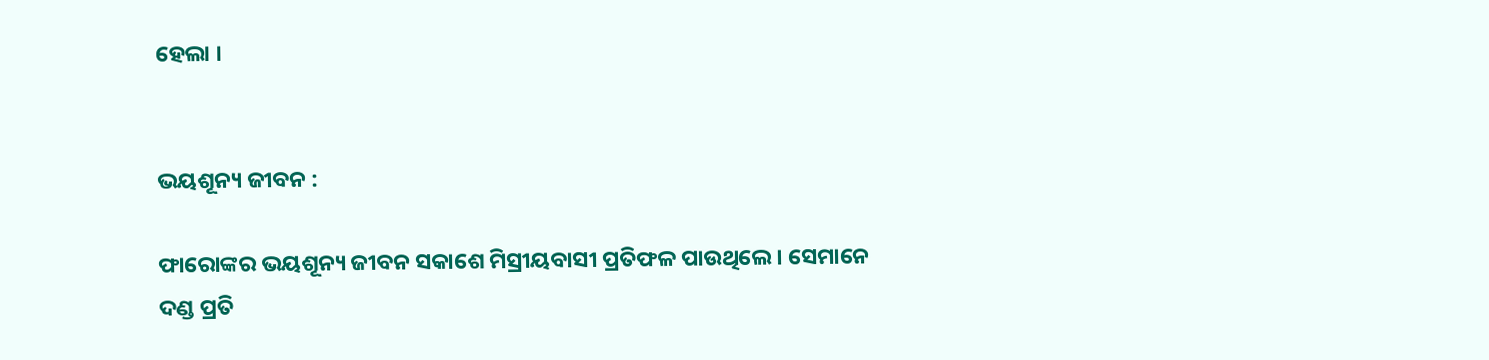ହେଲା ।


ଭୟଶୂନ୍ୟ ଜୀବନ :

ଫାରୋଙ୍କର ଭୟଶୂନ୍ୟ ଜୀବନ ସକାଶେ ମିସ୍ରୀୟବାସୀ ପ୍ରତିଫଳ ପାଉଥିଲେ । ସେମାନେ ଦଣ୍ଡ ପ୍ରତି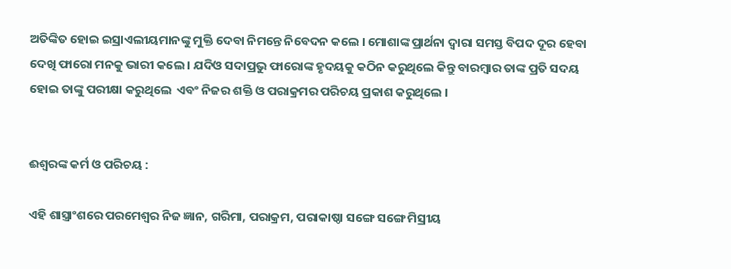ଅତିଙ୍କିତ ହୋଇ ଇସ୍ରାଏଲୀୟମାନଙ୍କୁ ମୁକ୍ତି ଦେବା ନିମନ୍ତେ ନିବେଦନ କଲେ । ମୋଶାଙ୍କ ପ୍ରାର୍ଥନା ଦ୍ଵାରା ସମସ୍ତ ବିପଦ ଦୂର ହେବା ଦେଖି ଫାରୋ ମନକୁ ଭାରୀ କଲେ । ଯଦିଓ ସଦାପ୍ରଭୁ ଫାରୋଙ୍କ ହୃଦୟକୁ କଠିନ କରୁଥିଲେ କିନ୍ତୁ ବାରମ୍ବାର ତାଙ୍କ ପ୍ରତି ସଦୟ ହୋଇ ତାଙ୍କୁ ପରୀକ୍ଷା କରୁଥିଲେ  ଏବଂ ନିଜର ଶକ୍ତି ଓ ପରାକ୍ରମର ପରିଚୟ ପ୍ରକାଶ କରୁଥିଲେ ।


ଈଶ୍ଵରଙ୍କ କର୍ମ ଓ ପରିଚୟ :

ଏହି ଶାସ୍ତ୍ରାଂଶରେ ପରମେଶ୍ୱର ନିଜ ଜ୍ଞାନ, ଗରିମା, ପରାକ୍ରମ, ପରାକାଷ୍ଠା ସଙ୍ଗେ ସଙ୍ଗେ ମିସ୍ରୀୟ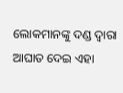ଲୋକମାନଙ୍କୁ ଦଣ୍ଡ ଦ୍ଵାରା ଆଘାତ ଦେଇ ଏହା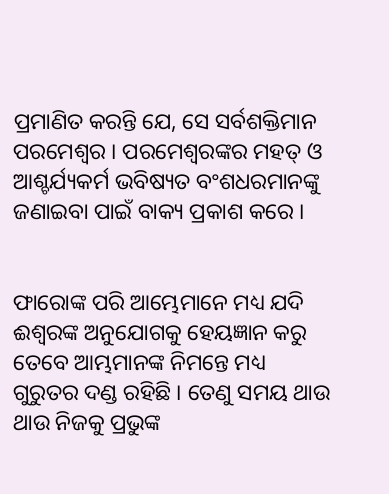ପ୍ରମାଣିତ କରନ୍ତି ଯେ, ସେ ସର୍ବଶକ୍ତିମାନ ପରମେଶ୍ୱର । ପରମେଶ୍ୱରଙ୍କର ମହତ୍ ଓ ଆଶ୍ଚର୍ଯ୍ୟକର୍ମ ଭବିଷ୍ୟତ ବଂଶଧରମାନଙ୍କୁ ଜଣାଇବା ପାଇଁ ବାକ୍ୟ ପ୍ରକାଶ କରେ ।


ଫାରୋଙ୍କ ପରି ଆମ୍ଭେମାନେ ମଧ୍ୟ ଯଦି ଈଶ୍ୱରଙ୍କ ଅନୁଯୋଗକୁ ହେୟଜ୍ଞାନ କରୁ ତେବେ ଆମ୍ଭମାନଙ୍କ ନିମନ୍ତେ ମଧ୍ୟ ଗୁରୁତର ଦଣ୍ଡ ରହିଛି । ତେଣୁ ସମୟ ଥାଉ ଥାଉ ନିଜକୁ ପ୍ରଭୁଙ୍କ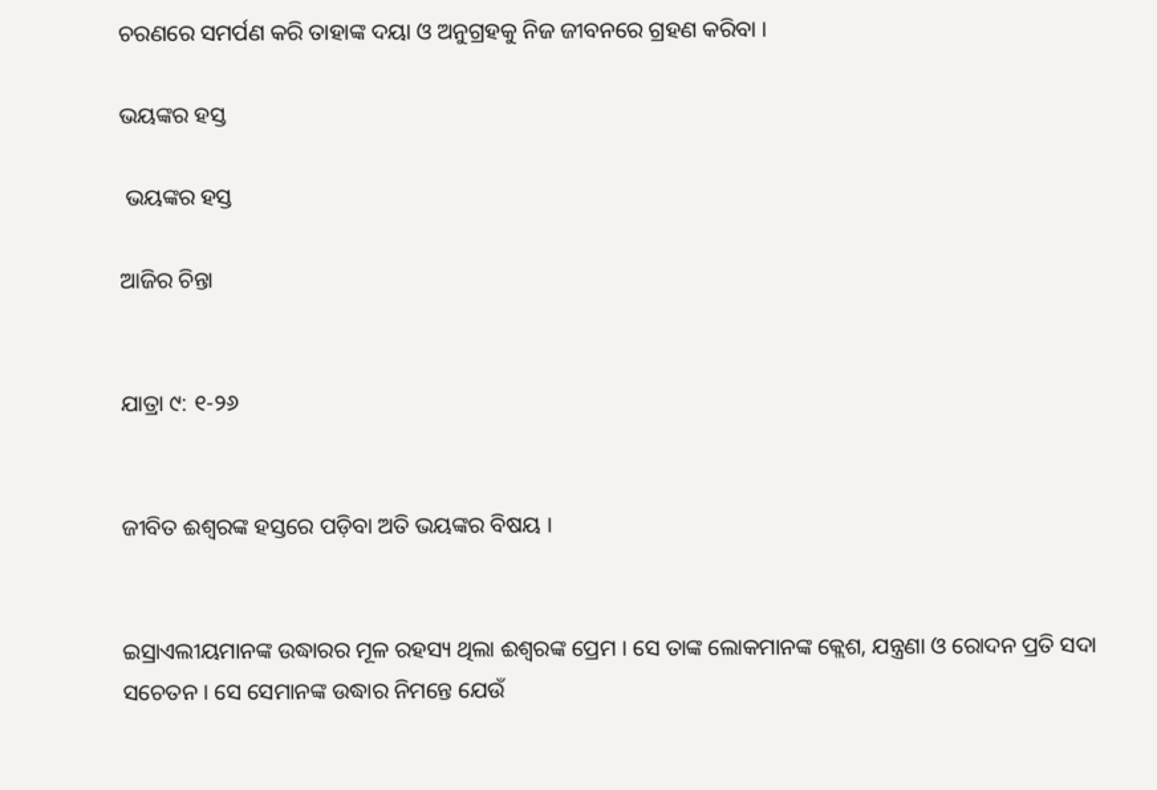ଚରଣରେ ସମର୍ପଣ କରି ତାହାଙ୍କ ଦୟା ଓ ଅନୁଗ୍ରହକୁ ନିଜ ଜୀବନରେ ଗ୍ରହଣ କରିବା ।

ଭୟଙ୍କର ହସ୍ତ

 ଭୟଙ୍କର ହସ୍ତ

ଆଜିର ଚିନ୍ତା


ଯାତ୍ରା ୯: ୧-୨୬


ଜୀବିତ ଈଶ୍ଵରଙ୍କ ହସ୍ତରେ ପଡ଼ିବା ଅତି ଭୟଙ୍କର ବିଷୟ ।


ଇସ୍ରାଏଲୀୟମାନଙ୍କ ଉଦ୍ଧାରର ମୂଳ ରହସ୍ୟ ଥିଲା ଈଶ୍ୱରଙ୍କ ପ୍ରେମ । ସେ ତାଙ୍କ ଲୋକମାନଙ୍କ କ୍ଲେଶ, ଯନ୍ତ୍ରଣା ଓ ରୋଦନ ପ୍ରତି ସଦା ସଚେତନ । ସେ ସେମାନଙ୍କ ଉଦ୍ଧାର ନିମନ୍ତେ ଯେଉଁ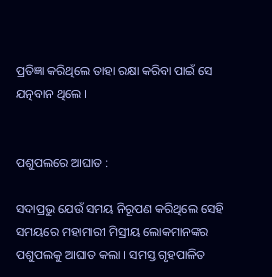ପ୍ରତିଜ୍ଞା କରିଥିଲେ ତାହା ରକ୍ଷା କରିବା ପାଇଁ ସେ ଯତ୍ନବାନ ଥିଲେ ।


ପଶୁପଲରେ ଆଘାତ :

ସଦାପ୍ରଭୁ ଯେଉଁ ସମୟ ନିରୂପଣ କରିଥିଲେ ସେହି ସମୟରେ ମହାମାରୀ ମିସ୍ରୀୟ ଲୋକମାନଙ୍କର ପଶୁପଲକୁ ଆଘାତ କଲା । ସମସ୍ତ ଗୃହପାଳିତ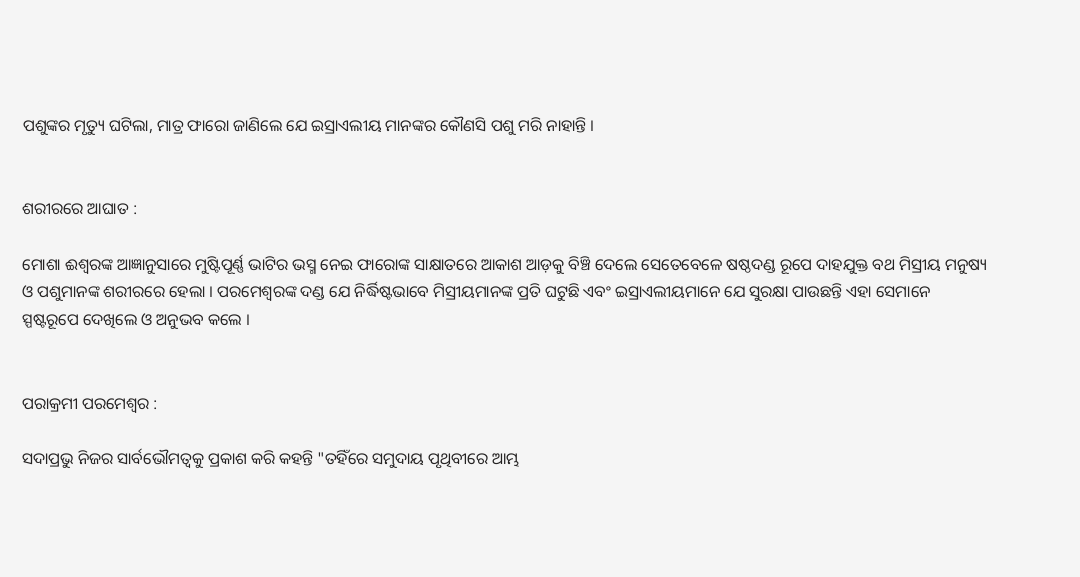ପଶୁଙ୍କର ମୃତ୍ୟୁ ଘଟିଲା, ମାତ୍ର ଫାରୋ ଜାଣିଲେ ଯେ ଇସ୍ରାଏଲୀୟ ମାନଙ୍କର କୌଣସି ପଶୁ ମରି ନାହାନ୍ତି ।


ଶରୀରରେ ଆଘାତ :

ମୋଶା ଈଶ୍ୱରଙ୍କ ଆଜ୍ଞାନୁସାରେ ମୁଷ୍ଟିପୂର୍ଣ୍ଣ ଭାଟିର ଭସ୍ମ ନେଇ ଫାରୋଙ୍କ ସାକ୍ଷାତରେ ଆକାଶ ଆଡ଼କୁ ବିଞ୍ଚି ଦେଲେ ସେତେବେଳେ ଷଷ୍ଠଦଣ୍ଡ ରୂପେ ଦାହଯୁକ୍ତ ବଥ ମିସ୍ରୀୟ ମନୁଷ୍ୟ ଓ ପଶୁମାନଙ୍କ ଶରୀରରେ ହେଲା । ପରମେଶ୍ୱରଙ୍କ ଦଣ୍ଡ ଯେ ନିର୍ଦ୍ଧିଷ୍ଟଭାବେ ମିସ୍ରୀୟମାନଙ୍କ ପ୍ରତି ଘଟୁଛି ଏବଂ ଇସ୍ରାଏଲୀୟମାନେ ଯେ ସୁରକ୍ଷା ପାଉଛନ୍ତି ଏହା ସେମାନେ ସ୍ପଷ୍ଟରୂପେ ଦେଖିଲେ ଓ ଅନୁଭବ କଲେ ।


ପରାକ୍ରମୀ ପରମେଶ୍ୱର :

ସଦାପ୍ରଭୁ ନିଜର ସାର୍ବଭୌମତ୍ୱକୁ ପ୍ରକାଶ କରି କହନ୍ତି "ତହିଁରେ ସମୁଦାୟ ପୃଥିବୀରେ ଆମ୍ଭ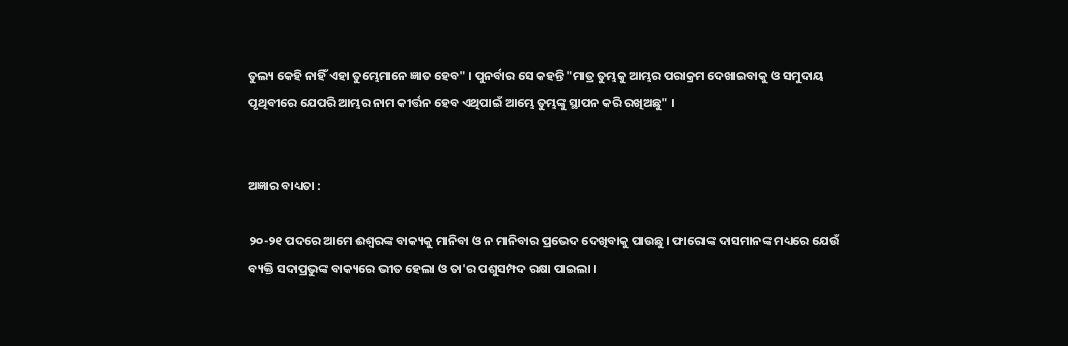ତୁଲ୍ୟ କେହି ନାହିଁ ଏହା ତୁମ୍ଭେମାନେ ଜ୍ଞାତ ହେବ" । ପୁନର୍ବାର ସେ କହନ୍ତି "ମାତ୍ର ତୁମ୍ଭକୁ ଆମ୍ଭର ପରାକ୍ରମ ଦେଖାଇବାକୁ ଓ ସମୁଦାୟ ପୃଥିବୀରେ ଯେପରି ଆମ୍ଭର ନାମ କୀର୍ତ୍ତନ ହେବ ଏଥିପାଇଁ ଆମ୍ଭେ ତୁମ୍ଭଙ୍କୁ ସ୍ଥାପନ କରି ରଖିଅଛୁ" ।


ଅଜ୍ଞାର ବାଧ୍ୟତା :

୨୦-୨୧ ପଦରେ ଆମେ ଈଶ୍ୱରଙ୍କ ବାକ୍ୟକୁ ମାନିବା ଓ ନ ମାନିବାର ପ୍ରଭେଦ ଦେଖିବାକୁ ପାଉଛୁ । ଫାରୋଙ୍କ ଦାସମାନଙ୍କ ମଧ୍ୟରେ ଯେଉଁ ବ୍ୟକ୍ତି ସଦାପ୍ରଭୁଙ୍କ ବାକ୍ୟରେ ଭୀତ ହେଲା ଓ ତା'ର ପଶୁସମ୍ପଦ ରକ୍ଷା ପାଇଲା ।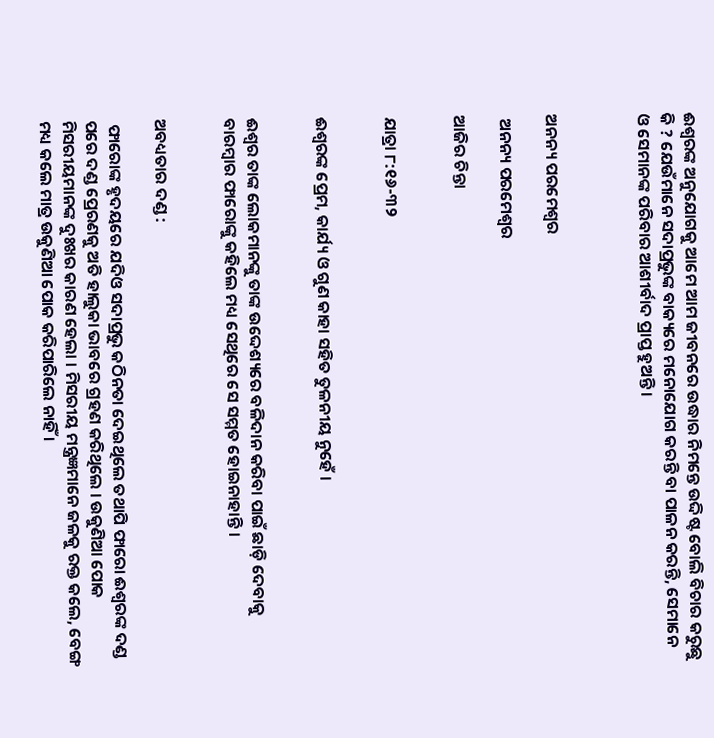ଈଶ୍ଵରଙ୍କ ଅନୁଯୋଗକୁ ଆମେ ଆମ ଜୀବନରେ ଉଦ୍ଧାର ନିମନ୍ତେ ଉଦ୍ଦିଷ୍ଟ ବୋଲି ବିଚାର କରୁଛୁ କି ? ଯେଉଁମାନେ ସଦାପ୍ରଭୁଙ୍କ ବାକ୍ୟରେ ମନୋଯୋଗ କରନ୍ତି ବା ପାଳନ କରନ୍ତି, ସେମାନେ ଓ ସେମାନଙ୍କ ପରିବାର ଆଶୀର୍ବାଦ ପ୍ରାପ୍ତ ହୁଅନ୍ତି ।



ଅନନ୍ୟ ପରମେଶ୍ୱର

 ଅନନ୍ୟ ପରମେଶ୍ୱର

ଆଜିର ଚିନ୍ତା


ଯାତ୍ରା ୮:୧୬-୩୨


ଈଶ୍ଵରଙ୍କ ପ୍ରେମ, କାର୍ଯ୍ୟ ଓ ଗୁଣ କାହା ସହିତ ତୁଳନୀୟ ନୁହେଁ ।


ଈଶ୍ୱର ତାଙ୍କ ଲୋକମାନଙ୍କୁ ତାଙ୍କ ଉଦ୍ଦେଶ୍ୟରେ ବଳିଦାନ କରିବା ପାଇଁ ଛାଡ଼ି ଦେବାକୁ ବାରମ୍ବାର ଫାରୋଙ୍କୁ କହିଲେ ମଧ୍ୟ ସେଥିରେ ସେ ସମ୍ମତ ହୋଇନାହାନ୍ତି ।


ଅବଧ୍ୟତାର ଦଣ୍ଡ :

 ଫାରୋଙ୍କ ହୃଦୟରେ ଯଦିଓ ସଦାପ୍ରଭୁ କଠିନତା ଦେଇଥିଲେ ତଥାପି ଫାରୋ ଈଶ୍ୱରଙ୍କ ଦଣ୍ଡ ପରେ ଦଣ୍ଡ ପ୍ରେରଣକୁ ଅତି ହାଲୁକା ଭାବରେ ଗ୍ରହଣ କରିଥିଲେ । ଉକୁଣିଆ ପୋକ ମିସରୀୟମାନଙ୍କ ଦୁଃଖର କାରଣ ହେଲା । ମିସରୀୟ ମନ୍ତ୍ରଜ୍ଞମାନେ ଜଳକୁ ରକ୍ତ କଲେ, ବେଙ୍ଗ ମଧ୍ୟ କଲେ ମାତ୍ର ଉକୁଣିଆ ପୋକ କରିପାରିଲେ ନାହିଁ ।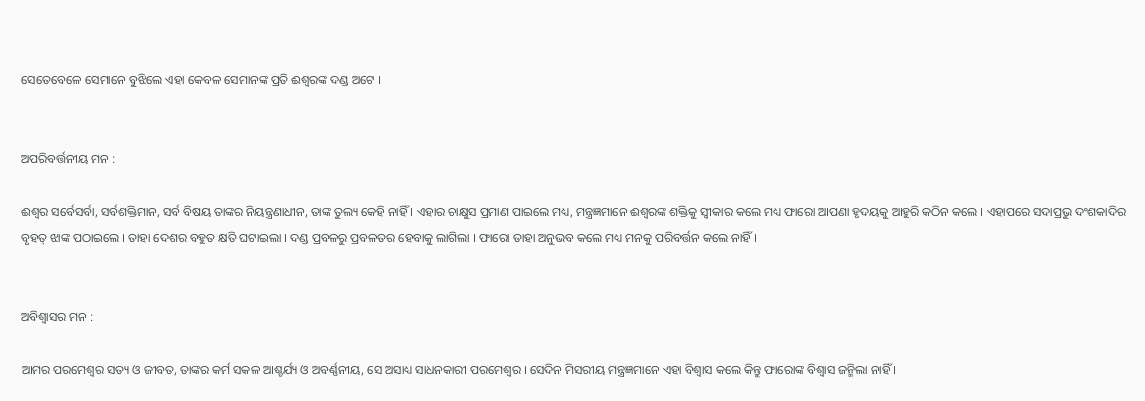ସେତେବେଳେ ସେମାନେ ବୁଝିଲେ ଏହା କେବଳ ସେମାନଙ୍କ ପ୍ରତି ଈଶ୍ୱରଙ୍କ ଦଣ୍ଡ ଅଟେ ।


ଅପରିବର୍ତ୍ତନୀୟ ମନ :

ଈଶ୍ଵର ସର୍ବେସର୍ବା, ସର୍ବଶକ୍ତିମାନ, ସର୍ବ ବିଷୟ ତାଙ୍କର ନିୟନ୍ତ୍ରଣାଧୀନ, ତାଙ୍କ ତୁଲ୍ୟ କେହି ନାହିଁ । ଏହାର ଚାକ୍ଷୁସ ପ୍ରମାଣ ପାଇଲେ ମଧ୍ୟ, ମନ୍ତ୍ରଜ୍ଞମାନେ ଈଶ୍ୱରଙ୍କ ଶକ୍ତିକୁ ସ୍ଵୀକାର କଲେ ମଧ୍ୟ ଫାରୋ ଆପଣା ହୃଦୟକୁ ଆହୁରି କଠିନ କଲେ । ଏହାପରେ ସଦାପ୍ରଭୁ ଦଂଶକାଦିର ବୃହତ୍ ଝାଙ୍କ ପଠାଇଲେ । ତାହା ଦେଶର ବହୁତ କ୍ଷତି ଘଟାଇଲା । ଦଣ୍ଡ ପ୍ରବଳରୁ ପ୍ରବଳତର ହେବାକୁ ଲାଗିଲା । ଫାରୋ ତାହା ଅନୁଭବ କଲେ ମଧ୍ୟ ମନକୁ ପରିବର୍ତ୍ତନ କଲେ ନାହିଁ ।


ଅବିଶ୍ବାସର ମନ :

ଆମର ପରମେଶ୍ୱର ସତ୍ୟ ଓ ଜୀବତ, ତାଙ୍କର କର୍ମ ସକଳ ଆଶ୍ଚର୍ଯ୍ୟ ଓ ଅବର୍ଣ୍ଣନୀୟ, ସେ ଅସାଧ୍ୟ ସାଧନକାରୀ ପରମେଶ୍ୱର । ସେଦିନ ମିସରୀୟ ମନ୍ତ୍ରଜ୍ଞମାନେ ଏହା ବିଶ୍ଵାସ କଲେ କିନ୍ତୁ ଫାରୋଙ୍କ ବିଶ୍ଵାସ ଜନ୍ମିଲା ନାହିଁ ।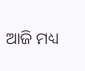ଆଜି ମଧ୍ୟ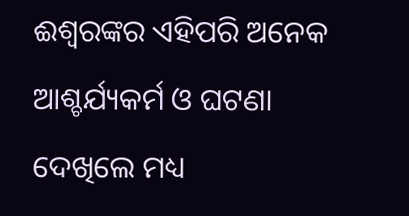ଈଶ୍ଵରଙ୍କର ଏହିପରି ଅନେକ ଆଶ୍ଚର୍ଯ୍ୟକର୍ମ ଓ ଘଟଣା ଦେଖିଲେ ମଧ୍ୟ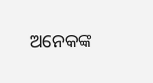ଅନେକଙ୍କ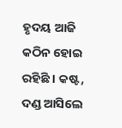ହୃଦୟ ଆଜି କଠିନ ହୋଇ ରହିଛି । କଷ୍ଟ, ଦଣ୍ଡ ଆସିଲେ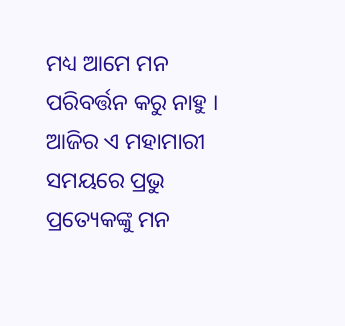ମଧ୍ୟ ଆମେ ମନ ପରିବର୍ତ୍ତନ କରୁ ନାହୁ । ଆଜିର ଏ ମହାମାରୀ ସମୟରେ ପ୍ରଭୁ ପ୍ରତ୍ୟେକଙ୍କୁ ମନ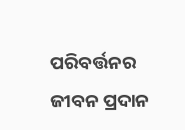ପରିବର୍ତ୍ତନର ଜୀବନ ପ୍ରଦାନ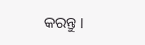କରନ୍ତୁ ।